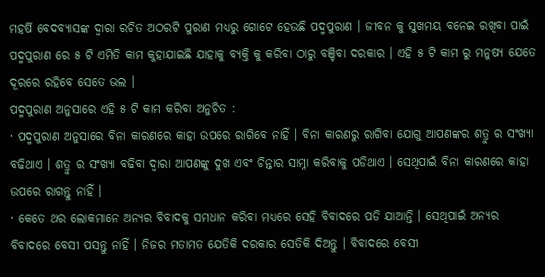ମହର୍ଷି ବେଦବ୍ୟାସଙ୍କ ଦ୍ୱାରା ରଚିତ ଅଠରଟି ପୁରାଣ ମଧ୍ୟରୁ ଗୋଟେ ହେଉଛି ପଦ୍ମପୁରାଣ । ଜୀବନ କୁ ସୁଖମୟ ବନେଇ ରଖିବା ପାଇଁ ପଦ୍ମପୁରାଣ ରେ ୫ ଟି ଏମିତି କାମ କୁହାଯାଇଛି ଯାହାକୁ ବ୍ୟକ୍ତି କୁ କରିବା ଠାରୁ ବଞ୍ଚିବା ଦରକାର । ଏହି ୫ ଟି କାମ ରୁ ମନୁଷ୍ୟ ଯେତେ ଦୂରରେ ରହିବେ ସେତେ ଭଲ ।
ପଦ୍ମପୁରାଣ ଅନୁସାରେ ଏହି ୫ ଟି କାମ କରିବା ଅନୁଚିତ :
· ପଦ୍ମପୁରାଣ ଅନୁସାରେ ବିନା କାରଣରେ କାହା ଉପରେ ରାଗିବେ ନାହିଁ । ବିନା କାରଣରୁ ରାଗିବା ଯୋଗୁ ଆପଣଙ୍କର ଶତ୍ରୁ ର ସଂଖ୍ୟା ବଢିଥାଏ । ଶତ୍ରୁ ର ସଂଖ୍ୟା ବଢିବା ଦ୍ଵାରା ଆପଣଙ୍କୁ ଦୁଖ ଏବଂ ଚିନ୍ତାର ସାମ୍ନା କରିବାକୁ ପଡିଥାଏ । ସେଥିପାଇଁ ବିନା କାରଣରେ କାହା ଉପରେ ରାଗନ୍ତୁ ନାହିଁ ।
· କେତେ ଥର ଲୋକମାନେ ଅନ୍ୟର ବିବାଦକୁ ସମଧାନ କରିବା ମଧ୍ୟରେ ସେହି ବିବାଦରେ ପଡି ଯାଆନ୍ତି । ସେଥିପାଇଁ ଅନ୍ୟର ବିବାଦରେ ବେସୀ ପସନ୍ତୁ ନାହିଁ । ନିଜର ମତାମତ ଯେତିକି ଦରକାର ସେତିକି ଦିଅନ୍ତୁ । ବିବାଦରେ ବେସୀ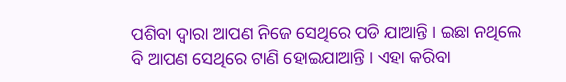ପଶିବା ଦ୍ଵାରା ଆପଣ ନିଜେ ସେଥିରେ ପଡି ଯାଆନ୍ତି । ଇଛା ନଥିଲେ ବି ଆପଣ ସେଥିରେ ଟାଣି ହୋଇଯାଆନ୍ତି । ଏହା କରିବା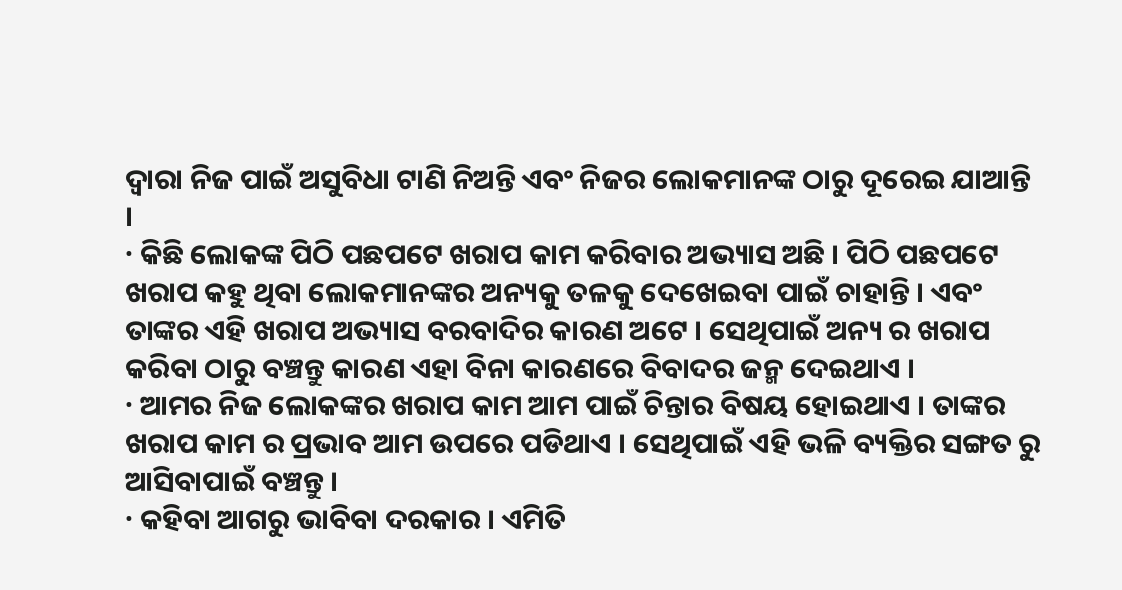ଦ୍ଵାରା ନିଜ ପାଇଁ ଅସୁବିଧା ଟାଣି ନିଅନ୍ତି ଏବଂ ନିଜର ଲୋକମାନଙ୍କ ଠାରୁ ଦୂରେଇ ଯାଆନ୍ତି ।
· କିଛି ଲୋକଙ୍କ ପିଠି ପଛପଟେ ଖରାପ କାମ କରିବାର ଅଭ୍ୟାସ ଅଛି । ପିଠି ପଛପଟେ ଖରାପ କହୁ ଥିବା ଲୋକମାନଙ୍କର ଅନ୍ୟକୁ ତଳକୁ ଦେଖେଇବା ପାଇଁ ଚାହାନ୍ତି । ଏବଂ ତାଙ୍କର ଏହି ଖରାପ ଅଭ୍ୟାସ ବରବାଦିର କାରଣ ଅଟେ । ସେଥିପାଇଁ ଅନ୍ୟ ର ଖରାପ କରିବା ଠାରୁ ବଞ୍ଚନ୍ତୁ କାରଣ ଏହା ବିନା କାରଣରେ ବିବାଦର ଜନ୍ମ ଦେଇଥାଏ ।
· ଆମର ନିଜ ଲୋକଙ୍କର ଖରାପ କାମ ଆମ ପାଇଁ ଚିନ୍ତାର ବିଷୟ ହୋଇଥାଏ । ତାଙ୍କର ଖରାପ କାମ ର ପ୍ରଭାବ ଆମ ଉପରେ ପଡିଥାଏ । ସେଥିପାଇଁ ଏହି ଭଳି ବ୍ୟକ୍ତିର ସଙ୍ଗତ ରୁ ଆସିବାପାଇଁ ବଞ୍ଚନ୍ତୁ ।
· କହିବା ଆଗରୁ ଭାବିବା ଦରକାର । ଏମିତି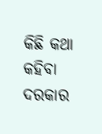କିଛି କଥା କହିବା ଦରକାର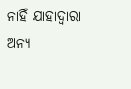ନାହିଁ ଯାହାଦ୍ୱାରା ଅନ୍ୟ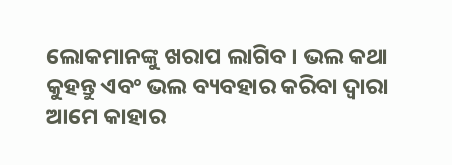ଲୋକମାନଙ୍କୁ ଖରାପ ଲାଗିବ । ଭଲ କଥା କୁହନ୍ତୁ ଏବଂ ଭଲ ବ୍ୟବହାର କରିବା ଦ୍ଵାରା ଆମେ କାହାର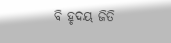ବି ହୃଦୟ ଜିତି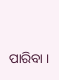ପାରିବା ।